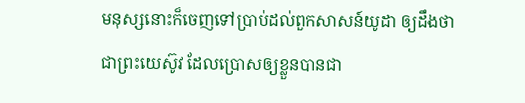មនុស្សនោះក៏ចេញទៅប្រាប់ដល់ពួកសាសន៍យូដា ឲ្យដឹងថាជាព្រះយេស៊ូវ ដែលប្រោសឲ្យខ្លួនបានជា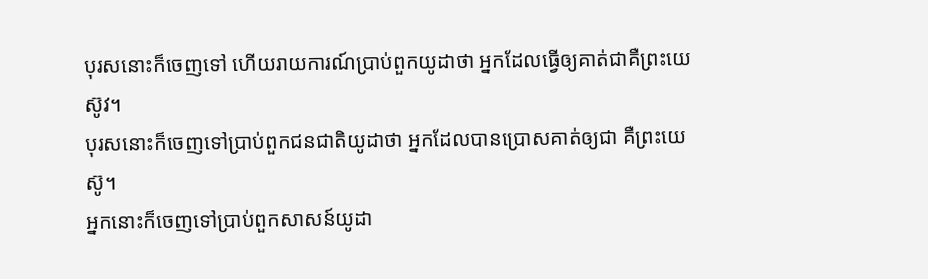បុរសនោះក៏ចេញទៅ ហើយរាយការណ៍ប្រាប់ពួកយូដាថា អ្នកដែលធ្វើឲ្យគាត់ជាគឺព្រះយេស៊ូវ។
បុរសនោះក៏ចេញទៅប្រាប់ពួកជនជាតិយូដាថា អ្នកដែលបានប្រោសគាត់ឲ្យជា គឺព្រះយេស៊ូ។
អ្នកនោះក៏ចេញទៅប្រាប់ពួកសាសន៍យូដា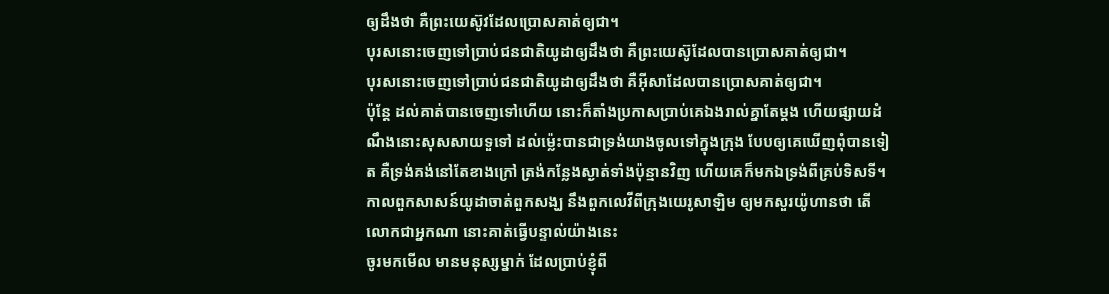ឲ្យដឹងថា គឺព្រះយេស៊ូវដែលប្រោសគាត់ឲ្យជា។
បុរសនោះចេញទៅប្រាប់ជនជាតិយូដាឲ្យដឹងថា គឺព្រះយេស៊ូដែលបានប្រោសគាត់ឲ្យជា។
បុរសនោះចេញទៅប្រាប់ជនជាតិយូដាឲ្យដឹងថា គឺអ៊ីសាដែលបានប្រោសគាត់ឲ្យជា។
ប៉ុន្តែ ដល់គាត់បានចេញទៅហើយ នោះក៏តាំងប្រកាសប្រាប់គេឯងរាល់គ្នាតែម្តង ហើយផ្សាយដំណឹងនោះសុសសាយទួទៅ ដល់ម៉្លេះបានជាទ្រង់យាងចូលទៅក្នុងក្រុង បែបឲ្យគេឃើញពុំបានទៀត គឺទ្រង់គង់នៅតែខាងក្រៅ ត្រង់កន្លែងស្ងាត់ទាំងប៉ុន្មានវិញ ហើយគេក៏មកឯទ្រង់ពីគ្រប់ទិសទី។
កាលពួកសាសន៍យូដាចាត់ពួកសង្ឃ នឹងពួកលេវីពីក្រុងយេរូសាឡិម ឲ្យមកសួរយ៉ូហានថា តើលោកជាអ្នកណា នោះគាត់ធ្វើបន្ទាល់យ៉ាងនេះ
ចូរមកមើល មានមនុស្សម្នាក់ ដែលប្រាប់ខ្ញុំពី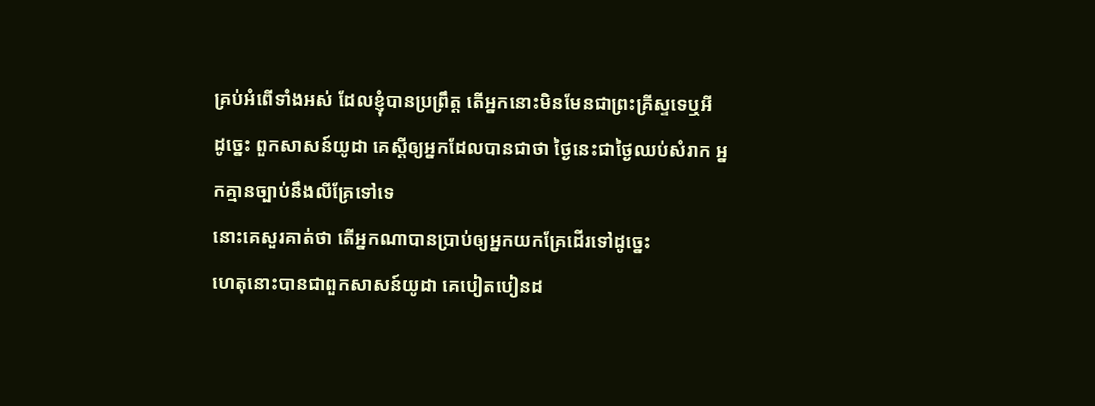គ្រប់អំពើទាំងអស់ ដែលខ្ញុំបានប្រព្រឹត្ត តើអ្នកនោះមិនមែនជាព្រះគ្រីស្ទទេឬអី
ដូច្នេះ ពួកសាសន៍យូដា គេស្តីឲ្យអ្នកដែលបានជាថា ថ្ងៃនេះជាថ្ងៃឈប់សំរាក អ្នកគ្មានច្បាប់នឹងលីគ្រែទៅទេ
នោះគេសួរគាត់ថា តើអ្នកណាបានប្រាប់ឲ្យអ្នកយកគ្រែដើរទៅដូច្នេះ
ហេតុនោះបានជាពួកសាសន៍យូដា គេបៀតបៀនដ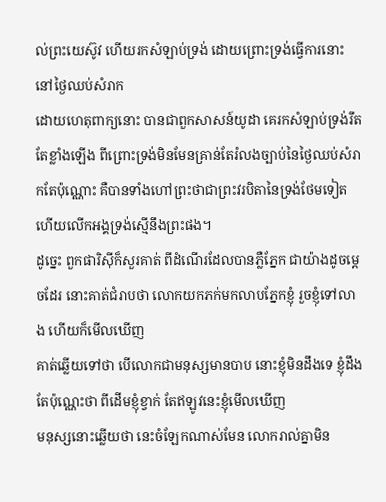ល់ព្រះយេស៊ូវ ហើយរកសំឡាប់ទ្រង់ ដោយព្រោះទ្រង់ធ្វើការនោះ នៅថ្ងៃឈប់សំរាក
ដោយហេតុពាក្យនោះ បានជាពួកសាសន៍យូដា គេរកសំឡាប់ទ្រង់រឹតតែខ្លាំងឡើង ពីព្រោះទ្រង់មិនមែនគ្រាន់តែរំលងច្បាប់នៃថ្ងៃឈប់សំរាកតែប៉ុណ្ណោះ គឺបានទាំងហៅព្រះថាជាព្រះវរបិតានៃទ្រង់ថែមទៀត ហើយលើកអង្គទ្រង់ស្មើនឹងព្រះផង។
ដូច្នេះ ពួកផារិស៊ីក៏សួរគាត់ ពីដំណើរដែលបានភ្លឺភ្នែក ជាយ៉ាងដូចម្តេចដែរ នោះគាត់ជំរាបថា លោកយកភក់មកលាបភ្នែកខ្ញុំ រួចខ្ញុំទៅលាង ហើយក៏មើលឃើញ
គាត់ឆ្លើយទៅថា បើលោកជាមនុស្សមានបាប នោះខ្ញុំមិនដឹងទេ ខ្ញុំដឹងតែប៉ុណ្ណេះថា ពីដើមខ្ញុំខ្វាក់ តែឥឡូវនេះខ្ញុំមើលឃើញ
មនុស្សនោះឆ្លើយថា នេះចំឡែកណាស់មែន លោករាល់គ្នាមិន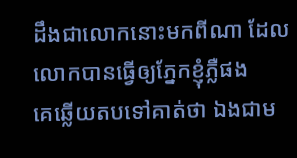ដឹងជាលោកនោះមកពីណា ដែលលោកបានធ្វើឲ្យភ្នែកខ្ញុំភ្លឺផង
គេឆ្លើយតបទៅគាត់ថា ឯងជាម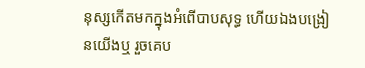នុស្សកើតមកក្នុងអំពើបាបសុទ្ធ ហើយឯងបង្រៀនយើងឬ រួចគេប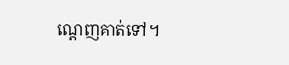ណ្តេញគាត់ទៅ។